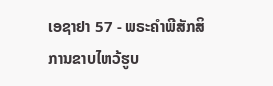ເອຊາຢາ 57 - ພຣະຄຳພີສັກສິການຂາບໄຫວ້ຮູບ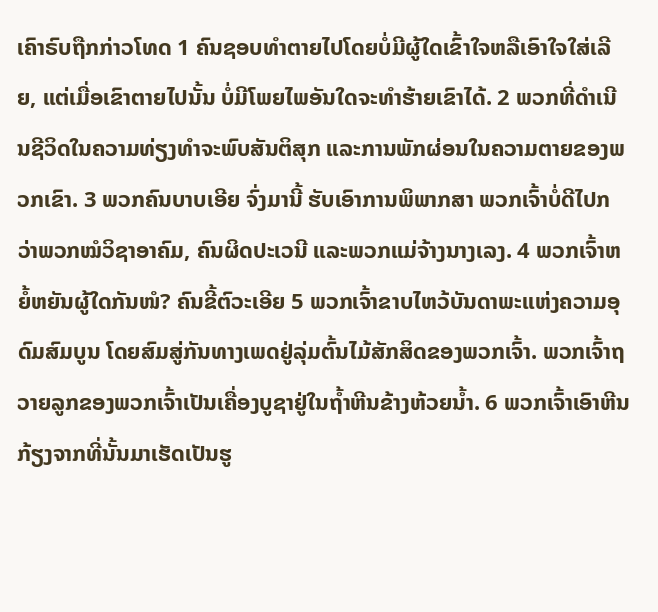ເຄົາຣົບຖືກກ່າວໂທດ 1 ຄົນຊອບທຳຕາຍໄປໂດຍບໍ່ມີຜູ້ໃດເຂົ້າໃຈຫລືເອົາໃຈໃສ່ເລີຍ, ແຕ່ເມື່ອເຂົາຕາຍໄປນັ້ນ ບໍ່ມີໂພຍໄພອັນໃດຈະທຳຮ້າຍເຂົາໄດ້. 2 ພວກທີ່ດຳເນີນຊີວິດໃນຄວາມທ່ຽງທຳຈະພົບສັນຕິສຸກ ແລະການພັກຜ່ອນໃນຄວາມຕາຍຂອງພວກເຂົາ. 3 ພວກຄົນບາບເອີຍ ຈົ່ງມານີ້ ຮັບເອົາການພິພາກສາ ພວກເຈົ້າບໍ່ດີໄປກວ່າພວກໝໍວິຊາອາຄົມ, ຄົນຜິດປະເວນີ ແລະພວກແມ່ຈ້າງນາງເລງ. 4 ພວກເຈົ້າຫຍໍ້ຫຍັນຜູ້ໃດກັນໜໍ? ຄົນຂີ້ຕົວະເອີຍ 5 ພວກເຈົ້າຂາບໄຫວ້ບັນດາພະແຫ່ງຄວາມອຸດົມສົມບູນ ໂດຍສົມສູ່ກັນທາງເພດຢູ່ລຸ່ມຕົ້ນໄມ້ສັກສິດຂອງພວກເຈົ້າ. ພວກເຈົ້າຖວາຍລູກຂອງພວກເຈົ້າເປັນເຄື່ອງບູຊາຢູ່ໃນຖໍ້າຫີນຂ້າງຫ້ວຍນໍ້າ. 6 ພວກເຈົ້າເອົາຫີນກ້ຽງຈາກທີ່ນັ້ນມາເຮັດເປັນຮູ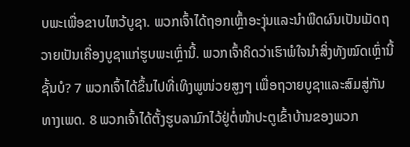ບພະເພື່ອຂາບໄຫວ້ບູຊາ. ພວກເຈົ້າໄດ້ຖອກເຫຼົ້າອະງຸ່ນແລະນຳພືດຜົນເປັນເມັດຖວາຍເປັນເຄື່ອງບູຊາແກ່ຮູບພະເຫຼົ່ານີ້. ພວກເຈົ້າຄິດວ່າເຮົາພໍໃຈນຳສິ່ງທັງໝົດເຫຼົ່ານີ້ຊັ້ນບໍ? 7 ພວກເຈົ້າໄດ້ຂຶ້ນໄປທີ່ເທິງພູໜ່ວຍສູງໆ ເພື່ອຖວາຍບູຊາແລະສົມສູ່ກັນທາງເພດ. 8 ພວກເຈົ້າໄດ້ຕັ້ງຮູບລາມົກໄວ້ຢູ່ຕໍ່ໜ້າປະຕູເຂົ້າບ້ານຂອງພວກ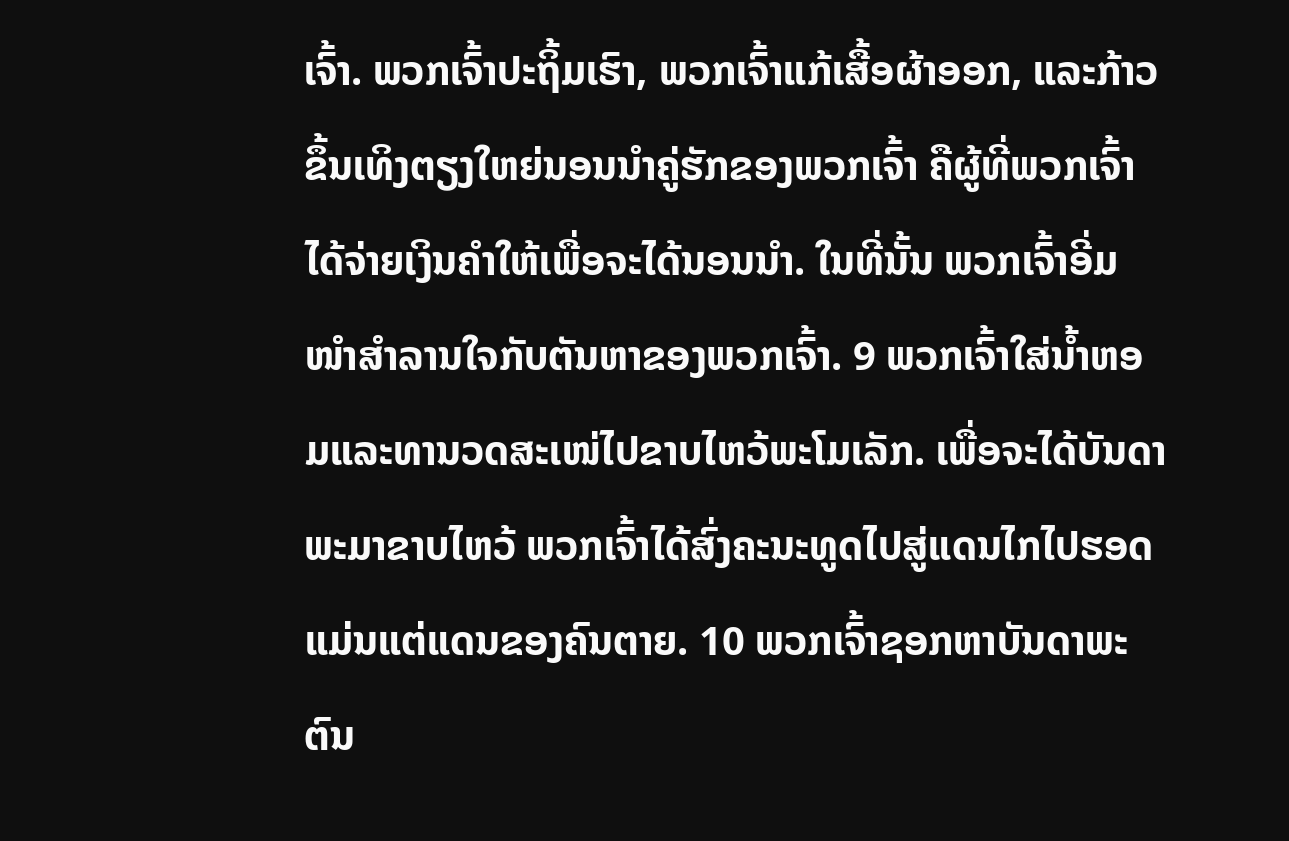ເຈົ້າ. ພວກເຈົ້າປະຖິ້ມເຮົາ, ພວກເຈົ້າແກ້ເສື້ອຜ້າອອກ, ແລະກ້າວຂຶ້ນເທິງຕຽງໃຫຍ່ນອນນຳຄູ່ຮັກຂອງພວກເຈົ້າ ຄືຜູ້ທີ່ພວກເຈົ້າໄດ້ຈ່າຍເງິນຄຳໃຫ້ເພື່ອຈະໄດ້ນອນນຳ. ໃນທີ່ນັ້ນ ພວກເຈົ້າອີ່ມໜຳສຳລານໃຈກັບຕັນຫາຂອງພວກເຈົ້າ. 9 ພວກເຈົ້າໃສ່ນໍ້າຫອມແລະທານວດສະເໜ່ໄປຂາບໄຫວ້ພະໂມເລັກ. ເພື່ອຈະໄດ້ບັນດາພະມາຂາບໄຫວ້ ພວກເຈົ້າໄດ້ສົ່ງຄະນະທູດໄປສູ່ແດນໄກໄປຮອດແມ່ນແຕ່ແດນຂອງຄົນຕາຍ. 10 ພວກເຈົ້າຊອກຫາບັນດາພະຕົນ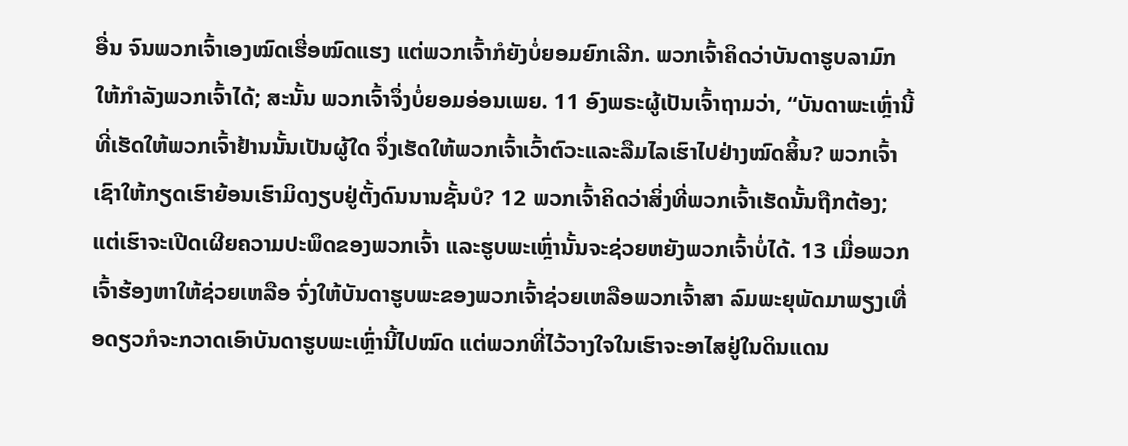ອື່ນ ຈົນພວກເຈົ້າເອງໝົດເຮື່ອໝົດແຮງ ແຕ່ພວກເຈົ້າກໍຍັງບໍ່ຍອມຍົກເລີກ. ພວກເຈົ້າຄິດວ່າບັນດາຮູບລາມົກໃຫ້ກຳລັງພວກເຈົ້າໄດ້; ສະນັ້ນ ພວກເຈົ້າຈຶ່ງບໍ່ຍອມອ່ອນເພຍ. 11 ອົງພຣະຜູ້ເປັນເຈົ້າຖາມວ່າ, “ບັນດາພະເຫຼົ່ານີ້ ທີ່ເຮັດໃຫ້ພວກເຈົ້າຢ້ານນັ້ນເປັນຜູ້ໃດ ຈຶ່ງເຮັດໃຫ້ພວກເຈົ້າເວົ້າຕົວະແລະລືມໄລເຮົາໄປຢ່າງໝົດສິ້ນ? ພວກເຈົ້າເຊົາໃຫ້ກຽດເຮົາຍ້ອນເຮົາມິດງຽບຢູ່ຕັ້ງດົນນານຊັ້ນບໍ? 12 ພວກເຈົ້າຄິດວ່າສິ່ງທີ່ພວກເຈົ້າເຮັດນັ້ນຖືກຕ້ອງ; ແຕ່ເຮົາຈະເປີດເຜີຍຄວາມປະພຶດຂອງພວກເຈົ້າ ແລະຮູບພະເຫຼົ່ານັ້ນຈະຊ່ວຍຫຍັງພວກເຈົ້າບໍ່ໄດ້. 13 ເມື່ອພວກເຈົ້າຮ້ອງຫາໃຫ້ຊ່ວຍເຫລືອ ຈົ່ງໃຫ້ບັນດາຮູບພະຂອງພວກເຈົ້າຊ່ວຍເຫລືອພວກເຈົ້າສາ ລົມພະຍຸພັດມາພຽງເທື່ອດຽວກໍຈະກວາດເອົາບັນດາຮູບພະເຫຼົ່ານີ້ໄປໝົດ ແຕ່ພວກທີ່ໄວ້ວາງໃຈໃນເຮົາຈະອາໄສຢູ່ໃນດິນແດນ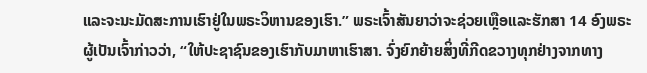ແລະຈະນະມັດສະການເຮົາຢູ່ໃນພຣະວິຫານຂອງເຮົາ.” ພຣະເຈົ້າສັນຍາວ່າຈະຊ່ວຍເຫຼືອແລະຮັກສາ 14 ອົງພຣະຜູ້ເປັນເຈົ້າກ່າວວ່າ, “ໃຫ້ປະຊາຊົນຂອງເຮົາກັບມາຫາເຮົາສາ. ຈົ່ງຍົກຍ້າຍສິ່ງທີ່ກີດຂວາງທຸກຢ່າງຈາກທາງ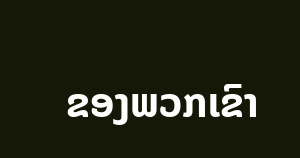ຂອງພວກເຂົາ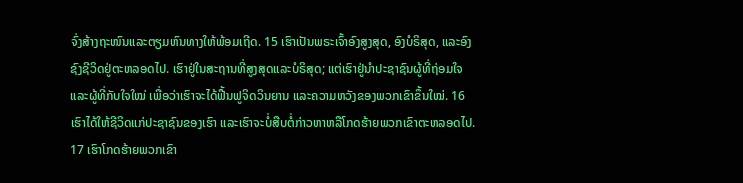ຈົ່ງສ້າງຖະໜົນແລະຕຽມຫົນທາງໃຫ້ພ້ອມເຖີດ. 15 ເຮົາເປັນພຣະເຈົ້າອົງສູງສຸດ, ອົງບໍຣິສຸດ, ແລະອົງຊົງຊີວິດຢູ່ຕະຫລອດໄປ. ເຮົາຢູ່ໃນສະຖານທີ່ສູງສຸດແລະບໍຣິສຸດ; ແຕ່ເຮົາຢູ່ນຳປະຊາຊົນຜູ້ທີ່ຖ່ອມໃຈແລະຜູ້ທີ່ກັບໃຈໃໝ່ ເພື່ອວ່າເຮົາຈະໄດ້ຟື້ນຟູຈິດວິນຍານ ແລະຄວາມຫວັງຂອງພວກເຂົາຂຶ້ນໃໝ່. 16 ເຮົາໄດ້ໃຫ້ຊີວິດແກ່ປະຊາຊົນຂອງເຮົາ ແລະເຮົາຈະບໍ່ສືບຕໍ່ກ່າວຫາຫລືໂກດຮ້າຍພວກເຂົາຕະຫລອດໄປ. 17 ເຮົາໂກດຮ້າຍພວກເຂົາ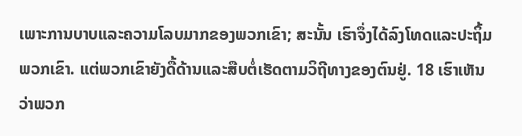ເພາະການບາບແລະຄວາມໂລບມາກຂອງພວກເຂົາ; ສະນັ້ນ ເຮົາຈຶ່ງໄດ້ລົງໂທດແລະປະຖິ້ມພວກເຂົາ. ແຕ່ພວກເຂົາຍັງດື້ດ້ານແລະສືບຕໍ່ເຮັດຕາມວິຖີທາງຂອງຕົນຢູ່. 18 ເຮົາເຫັນວ່າພວກ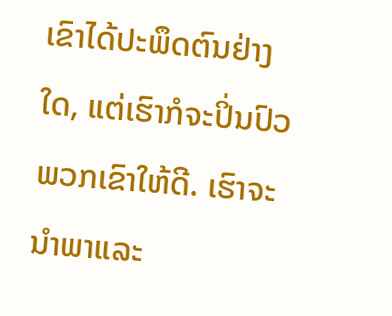ເຂົາໄດ້ປະພຶດຕົນຢ່າງໃດ, ແຕ່ເຮົາກໍຈະປິ່ນປົວພວກເຂົາໃຫ້ດີ. ເຮົາຈະນຳພາແລະ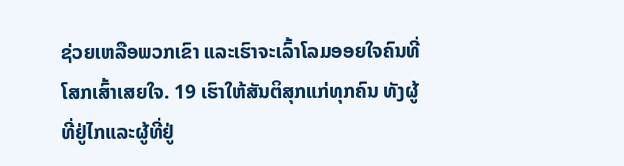ຊ່ວຍເຫລືອພວກເຂົາ ແລະເຮົາຈະເລົ້າໂລມອອຍໃຈຄົນທີ່ໂສກເສົ້າເສຍໃຈ. 19 ເຮົາໃຫ້ສັນຕິສຸກແກ່ທຸກຄົນ ທັງຜູ້ທີ່ຢູ່ໄກແລະຜູ້ທີ່ຢູ່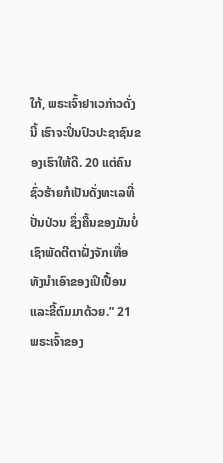ໃກ້, ພຣະເຈົ້າຢາເວກ່າວດັ່ງນີ້ ເຮົາຈະປິ່ນປົວປະຊາຊົນຂອງເຮົາໃຫ້ດີ. 20 ແຕ່ຄົນຊົ່ວຮ້າຍກໍເປັນດັ່ງທະເລທີ່ປັ່ນປ່ວນ ຊຶ່ງຄື້ນຂອງມັນບໍ່ເຊົາພັດຕີຕາຝັ່ງຈັກເທື່ອ ທັງນຳເອົາຂອງເປິເປື້ອນແລະຂີ້ຕົມມາດ້ວຍ.” 21 ພຣະເຈົ້າຂອງ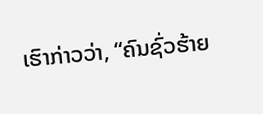ເຮົາກ່າວວ່າ, “ຄົນຊົ່ວຮ້າຍ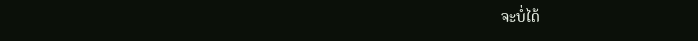ຈະບໍ່ໄດ້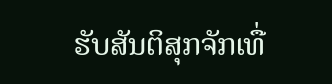ຮັບສັນຕິສຸກຈັກເທື່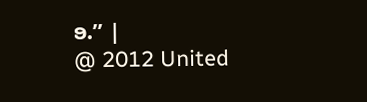ອ.” |
@ 2012 United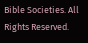Bible Societies. All Rights Reserved.